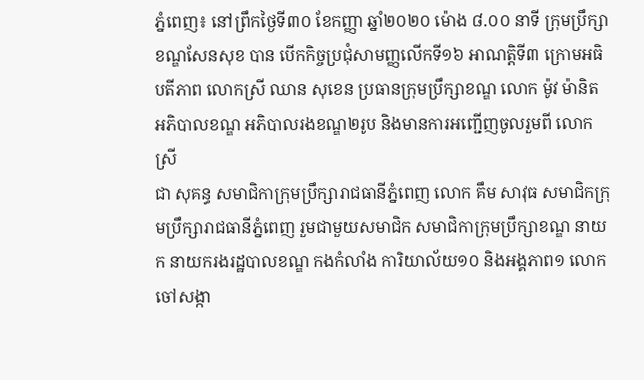ភ្នំពេញ៖ នៅព្រឹកថ្ងៃទី៣០ ខែកញ្ញា ឆ្នាំ២០២០ ម៉ោង ៨.០០ នាទី ក្រុមប្រឹក្សាខណ្ឌសែនសុខ បាន បើកកិច្ចប្រជុំសាមញ្ញលើកទី១៦ អាណត្តិទី៣ ក្រោមអធិបតីភាព លោកស្រី ឈាន សុខេន ប្រធានក្រុមប្រឹក្សាខណ្ឌ លោក ម៉ូវ ម៉ានិត អភិបាលខណ្ឌ អភិបាលរងខណ្ឌ២រូប និងមានការអញ្ជើញចូលរួមពី លោកស្រី
ជា សុគន្ធ សមាជិកាក្រុមប្រឹក្សារាជធានីភ្នំពេញ លោក គឹម សាវុធ សមាជិកក្រុមប្រឹក្សារាជធានីភ្នំពេញ រួមជាមួយសមាជិក សមាជិកាក្រុមប្រឹក្សាខណ្ឌ នាយក នាយករងរដ្ឋបាលខណ្ឌ កងកំលាំង ការិយាល័យ១០ និងអង្គភាព១ លោកចៅសង្កា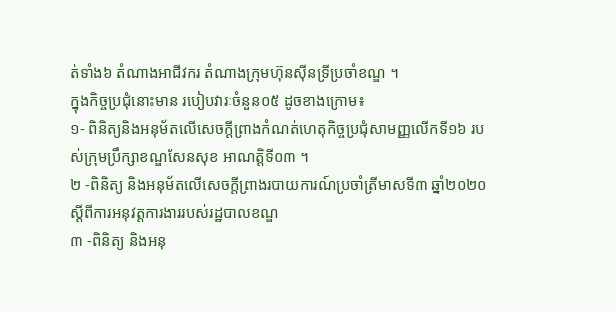ត់ទាំង៦ តំណាងអាជីវករ តំណាងក្រុមហ៊ុនសុីនទ្រីប្រចាំខណ្ឌ ។
ក្នុងកិច្ចប្រជុំនោះមាន របៀបវារៈចំនួន០៥ ដូចខាងក្រោម៖
១- ពិនិត្យនិងអនុម័តលើសេចក្តីព្រាងកំណត់ហេតុកិច្ចប្រជុំសាមញ្ញលើកទី១៦ របស់ក្រុមប្រឹក្សាខណ្ឌសែនសុខ អាណត្តិទី០៣ ។
២ -ពិនិត្យ និងអនុម័តលើសេចក្តីព្រាងរបាយការណ៍ប្រចាំត្រីមាសទី៣ ឆ្នាំ២០២០ ស្តីពីការអនុវត្តការងាររបស់រដ្ឋបាលខណ្ឌ
៣ -ពិនិត្យ និងអនុ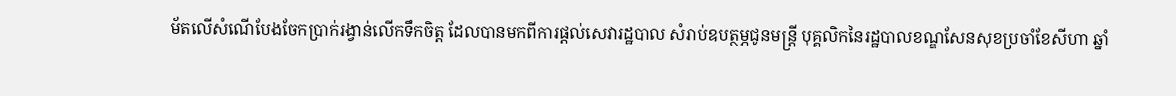ម័តលើសំណើបែងចែកប្រាក់រង្វាន់លើកទឹកចិត្ត ដែលបានមកពីការផ្តល់សេវារដ្ឋបាល សំរាប់ឧបត្ថម្ភជូនមន្ត្រី បុគ្គលិកនៃរដ្ឋបាលខណ្ឌសែនសុខប្រចាំខែសីហា ឆ្នាំ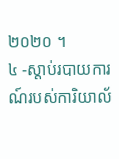២០២០ ។
៤ -ស្តាប់របាយការណ៍របស់ការិយាល័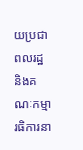យប្រជាពលរដ្ឋ និងគណៈកម្មារធិការនា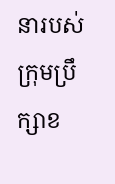នារបស់ក្រុមប្រឹក្សាខ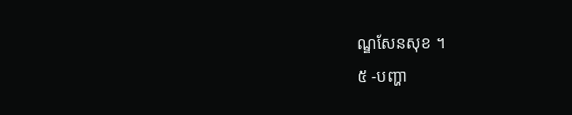ណ្ឌសែនសុខ ។
៥ -បញ្ហា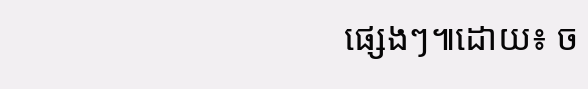ផ្សេងៗ៕ដោយ៖ ច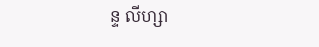ន្ទ លីហ្សា